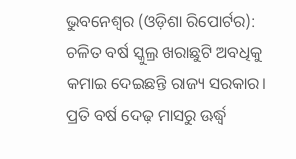ଭୁବନେଶ୍ୱର (ଓଡ଼ିଶା ରିପୋର୍ଟର): ଚଳିତ ବର୍ଷ ସ୍କୁଲ୍ର ଖରାଛୁଟି ଅବଧିକୁ କମାଇ ଦେଇଛନ୍ତି ରାଜ୍ୟ ସରକାର। ପ୍ରତି ବର୍ଷ ଦେଢ଼ ମାସରୁ ଊର୍ଦ୍ଧ୍ୱ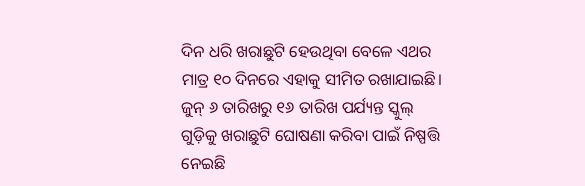ଦିନ ଧରି ଖରାଛୁଟି ହେଉଥିବା ବେଳେ ଏଥର ମାତ୍ର ୧୦ ଦିନରେ ଏହାକୁ ସୀମିତ ରଖାଯାଇଛି। ଜୁନ୍ ୬ ତାରିଖରୁ ୧୬ ତାରିଖ ପର୍ଯ୍ୟନ୍ତ ସ୍କୁଲ୍ ଗୁଡ଼ିକୁ ଖରାଛୁଟି ଘୋଷଣା କରିବା ପାଇଁ ନିଷ୍ପତ୍ତି ନେଇଛି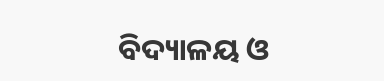ବିଦ୍ୟାଳୟ ଓ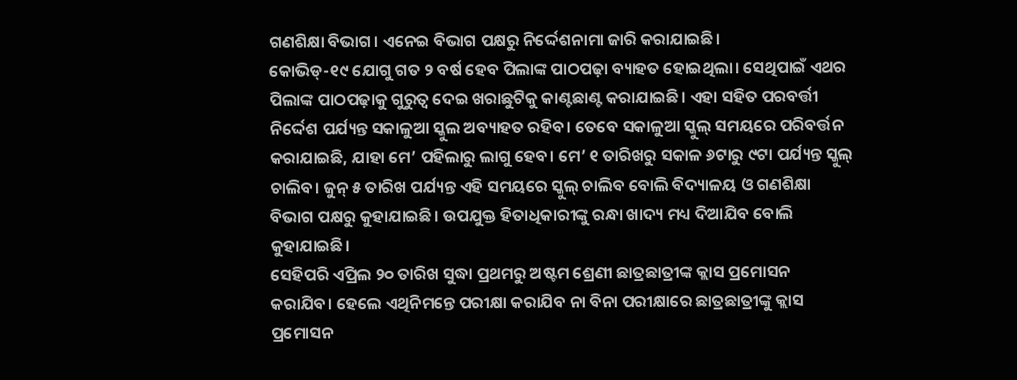ଗଣଶିକ୍ଷା ବିଭାଗ। ଏନେଇ ବିଭାଗ ପକ୍ଷରୁ ନିର୍ଦ୍ଦେଶନାମା ଜାରି କରାଯାଇଛି।
କୋଭିଡ୍-୧୯ ଯୋଗୁ ଗତ ୨ ବର୍ଷ ହେବ ପିଲାଙ୍କ ପାଠପଢ଼ା ବ୍ୟାହତ ହୋଇଥିଲା। ସେଥିପାଇଁ ଏଥର ପିଲାଙ୍କ ପାଠପଢ଼ାକୁ ଗୁରୁତ୍ୱ ଦେଇ ଖରାଛୁଟିକୁ କାଣ୍ଟଛାଣ୍ଟ କରାଯାଇଛି। ଏହା ସହିତ ପରବର୍ତ୍ତୀ ନିର୍ଦ୍ଦେଶ ପର୍ଯ୍ୟନ୍ତ ସକାଳୁଆ ସ୍କୁଲ ଅବ୍ୟାହତ ରହିବ। ତେବେ ସକାଳୁଆ ସ୍କୁଲ୍ ସମୟରେ ପରିବର୍ତ୍ତନ କରାଯାଇଛି, ଯାହା ମେ’ ପହିଲାରୁ ଲାଗୁ ହେବ। ମେ’ ୧ ତାରିଖରୁ ସକାଳ ୬ଟାରୁ ୯ଟା ପର୍ଯ୍ୟନ୍ତ ସ୍କୁଲ୍ ଚାଲିବ। ଜୁନ୍ ୫ ତାରିଖ ପର୍ଯ୍ୟନ୍ତ ଏହି ସମୟରେ ସ୍କୁଲ୍ ଚାଲିବ ବୋଲି ବିଦ୍ୟାଳୟ ଓ ଗଣଶିକ୍ଷା ବିଭାଗ ପକ୍ଷରୁ କୁହାଯାଇଛି। ଉପଯୁକ୍ତ ହିତାଧିକାରୀଙ୍କୁ ରନ୍ଧା ଖାଦ୍ୟ ମଧ୍ୟ ଦିଆଯିବ ବୋଲି କୁହାଯାଇଛି।
ସେହିପରି ଏପ୍ରିଲ ୨୦ ତାରିଖ ସୁଦ୍ଧା ପ୍ରଥମରୁ ଅଷ୍ଟମ ଶ୍ରେଣୀ ଛାତ୍ରଛାତ୍ରୀଙ୍କ କ୍ଲାସ ପ୍ରମୋସନ କରାଯିବ। ହେଲେ ଏଥିନିମନ୍ତେ ପରୀକ୍ଷା କରାଯିବ ନା ବିନା ପରୀକ୍ଷାରେ ଛାତ୍ରଛାତ୍ରୀଙ୍କୁ କ୍ଲାସ ପ୍ରମୋସନ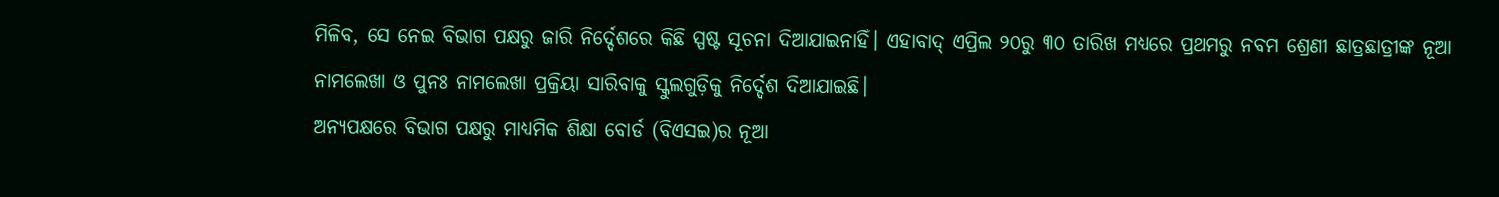ମିଳିବ, ସେ ନେଇ ବିଭାଗ ପକ୍ଷରୁ ଜାରି ନିର୍ଦ୍ଦେଶରେ କିଛି ସ୍ପଷ୍ଟ ସୂଚନା ଦିଆଯାଇନାହିଁ। ଏହାବାଦ୍ ଏପ୍ରିଲ ୨୦ରୁ ୩୦ ତାରିଖ ମଧ୍ୟରେ ପ୍ରଥମରୁ ନବମ ଶ୍ରେଣୀ ଛାତ୍ରଛାତ୍ରୀଙ୍କ ନୂଆ ନାମଲେଖା ଓ ପୁନଃ ନାମଲେଖା ପ୍ରକ୍ରିୟା ସାରିବାକୁ ସ୍କୁଲଗୁଡ଼ିକୁ ନିର୍ଦ୍ଦେଶ ଦିଆଯାଇଛି।
ଅନ୍ୟପକ୍ଷରେ ବିଭାଗ ପକ୍ଷରୁ ମାଧ୍ୟମିକ ଶିକ୍ଷା ବୋର୍ଡ (ବିଏସଇ)ର ନୂଆ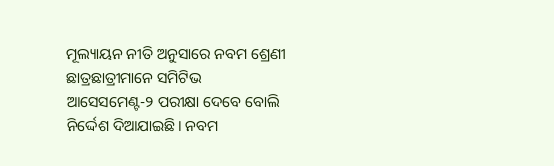ମୂଲ୍ୟାୟନ ନୀତି ଅନୁସାରେ ନବମ ଶ୍ରେଣୀ ଛାତ୍ରଛାତ୍ରୀମାନେ ସମିଟିଭ ଆସେସମେଣ୍ଟ-୨ ପରୀକ୍ଷା ଦେବେ ବୋଲି ନିର୍ଦ୍ଦେଶ ଦିଆଯାଇଛି। ନବମ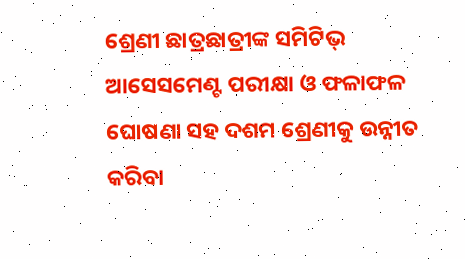ଶ୍ରେଣୀ ଛାତ୍ରଛାତ୍ରୀଙ୍କ ସମିଟିଭ୍ ଆସେସମେଣ୍ଟ ପରୀକ୍ଷା ଓ ଫଳାଫଳ ଘୋଷଣା ସହ ଦଶମ ଶ୍ରେଣୀକୁ ଉନ୍ନୀତ କରିବା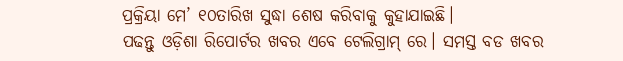ପ୍ରକ୍ରିୟା ମେ’ ୧୦ତାରିଖ ସୁଦ୍ଧା ଶେଷ କରିବାକୁ କୁହାଯାଇଛି।
ପଢନ୍ତୁ ଓଡ଼ିଶା ରିପୋର୍ଟର ଖବର ଏବେ ଟେଲିଗ୍ରାମ୍ ରେ। ସମସ୍ତ ବଡ ଖବର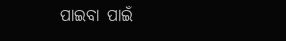ପାଇବା ପାଇଁ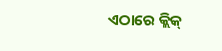ଏଠାରେ କ୍ଲିକ୍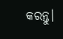କରନ୍ତୁ।